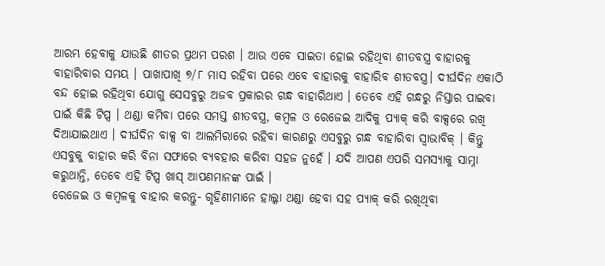ଆରମ୍ଭ ହେବାକୁ ଯାଉଛି ଶୀତର ପ୍ରଥମ ପରଶ । ଆଉ ଏବେ ସାଇତା ହୋଇ ରହିଥିବା ଶୀତବସ୍ତ୍ର ବାହାରକୁ ବାହାରିବାର ସମୟ । ପାଖାପାଖି ୭/୮ ମାସ ରହିବା ପରେ ଏବେ ବାହାରକୁ ବାହାରିବ ଶୀତବସ୍ତ୍ର। ଦୀର୍ଘଦିନ ଏକାଠି ବନ୍ଦ ହୋଇ ରହିଥିବା ଯୋଗୁ ସେସବୁରୁ ଅଜବ ପ୍ରକାରର ଗନ୍ଧ ବାହାରିଥାଏ । ତେବେ ଏହି ଗନ୍ଧରୁ ନିସ୍ତାର ପାଇବା ପାଇଁ କିଛି ଟିପ୍ସ । ଥଣ୍ଡା କମିବା ପରେ ସମସ୍ତ ଶୀତବସ୍ତ୍ର, କମ୍ବଳ ଓ ରେଜେଇ ଆଦିକୁ ପ୍ୟାକ୍ କରି ବାକ୍ସରେ ରଖି ଦିଆଯାଇଥାଏ । ଦୀର୍ଘଦିନ ବାକ୍ସ ବା ଆଲମିରାରେ ରହିବା କାରଣରୁ ଏସବୁରୁ ଗନ୍ଧ ବାହାରିବା ସ୍ୱାଭାବିକ୍ । କିନ୍ତୁ ଏସବୁକୁ ବାହାର କରି ବିନା ସଫାରେ ବ୍ୟବହାର କରିବା ସହଜ ନୁହେଁ । ଯଦି ଆପଣ ଏପରି ସମସ୍ୟାକୁ ସାମ୍ନା କରୁଥାନ୍ତି, ତେବେ ଏହି ଟିପ୍ସ ଖାସ୍ ଆପଣମାନଙ୍କ ପାଇଁ ।
ରେଜେଇ ଓ କମ୍ବଳକୁ ବାହାର କରନ୍ତୁ- ଗୃହିଣୀମାନେ ହାଲ୍କା ଥଣ୍ଡା ହେବା ସହ ପ୍ୟାକ୍ କରି ରଖିଥିବା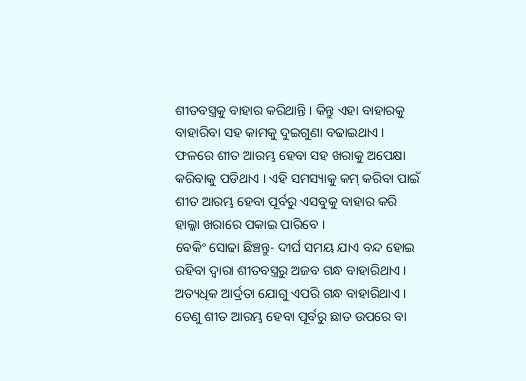ଶୀତବସ୍ତ୍ରକୁ ବାହାର କରିଥାନ୍ତି । କିନ୍ତୁ ଏହା ବାହାରକୁ ବାହାରିବା ସହ କାମକୁ ଦୁଇଗୁଣା ବଢାଇଥାଏ । ଫଳରେ ଶୀତ ଆରମ୍ଭ ହେବା ସହ ଖରାକୁ ଅପେକ୍ଷା କରିବାକୁ ପଡିଥାଏ । ଏହି ସମସ୍ୟାକୁ କମ୍ କରିବା ପାଇଁ ଶୀତ ଆରମ୍ଭ ହେବା ପୂର୍ବରୁ ଏସବୁକୁ ବାହାର କରି ହାଲ୍କା ଖରାରେ ପକାଇ ପାରିବେ ।
ବେକିଂ ସୋଢା ଛିଞ୍ଚନ୍ତୁ- ଦୀର୍ଘ ସମୟ ଯାଏ ବନ୍ଦ ହୋଇ ରହିବା ଦ୍ୱାରା ଶୀତବସ୍ତ୍ରରୁ ଅଜବ ଗନ୍ଧ ବାହାରିଥାଏ । ଅତ୍ୟଧିକ ଆର୍ଦ୍ରତା ଯୋଗୁ ଏପରି ଗନ୍ଧ ବାହାରିଥାଏ । ତେଣୁ ଶୀତ ଆରମ୍ଭ ହେବା ପୂର୍ବରୁ ଛାତ ଉପରେ ବା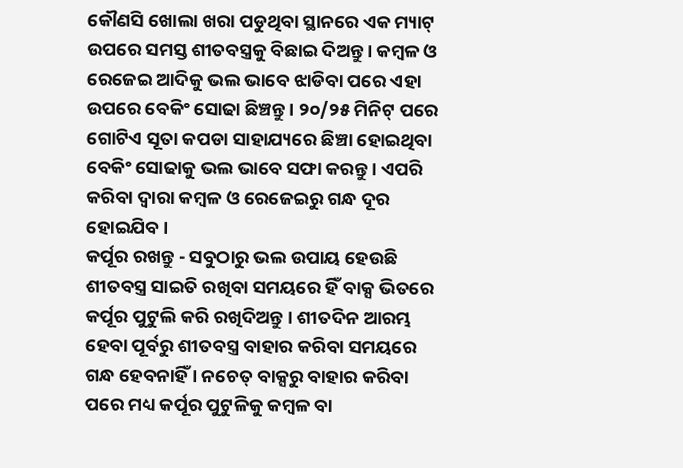କୌଣସି ଖୋଲା ଖରା ପଡୁଥିବା ସ୍ଥାନରେ ଏକ ମ୍ୟାଟ୍ ଉପରେ ସମସ୍ତ ଶୀତବସ୍ତ୍ରକୁ ବିଛାଇ ଦିଅନ୍ତୁ । କମ୍ବଳ ଓ ରେଜେଇ ଆଦିକୁ ଭଲ ଭାବେ ଝାଡିବା ପରେ ଏହା ଉପରେ ବେକିଂ ସୋଢା ଛିଞ୍ଚନ୍ତୁ । ୨୦/୨୫ ମିନିଟ୍ ପରେ ଗୋଟିଏ ସୂତା କପଡା ସାହାଯ୍ୟରେ ଛିଞ୍ଚା ହୋଇଥିବା ବେକିଂ ସୋଢାକୁ ଭଲ ଭାବେ ସଫା କରନ୍ତୁ । ଏପରି କରିବା ଦ୍ୱାରା କମ୍ବଳ ଓ ରେଜେଇରୁ ଗନ୍ଧ ଦୂର ହୋଇଯିବ।
କର୍ପୂର ରଖନ୍ତୁ - ସବୁଠାରୁ ଭଲ ଉପାୟ ହେଉଛି ଶୀତବସ୍ତ୍ର ସାଇତି ରଖିବା ସମୟରେ ହିଁ ବାକ୍ସ ଭିତରେ କର୍ପୂର ପୁଟୁଲି କରି ରଖିଦିଅନ୍ତୁ । ଶୀତଦିନ ଆରମ୍ଭ ହେବା ପୂର୍ବରୁ ଶୀତବସ୍ତ୍ର ବାହାର କରିବା ସମୟରେ ଗନ୍ଧ ହେବନାହିଁ । ନଚେତ୍ ବାକ୍ସରୁ ବାହାର କରିବା ପରେ ମଧ୍ୟ କର୍ପୂର ପୁଟୁଳିକୁ କମ୍ବଳ ବା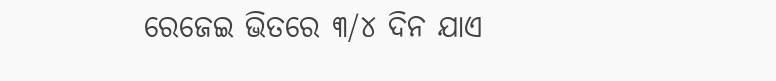ରେଜେଇ ଭିତରେ ୩/୪ ଦିନ ଯାଏ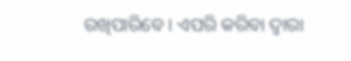ରଖିପାରିବେ । ଏପରି କରିବା ଦ୍ୱାରା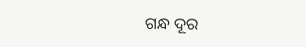ଗନ୍ଧ ଦୂର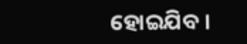ହୋଇଯିବ ।